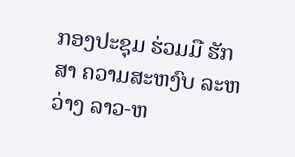ກອງປະຊຸມ ຮ່ວມມື ຮັກສາ ຄວາມສະຫງົບ ລະຫວ່າງ ລາວ-ຫ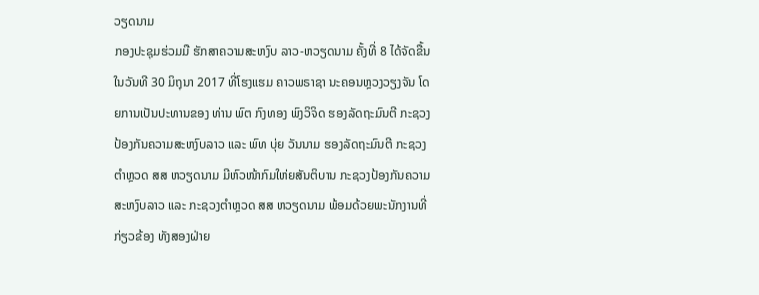ວຽດນາມ
ກອງປະຊຸມຮ່ວມມື ຮັກສາຄວາມສະຫງົບ ລາວ-ຫວຽດນາມ ຄັ້ງທີ່ 8 ໄດ້ຈັດຂື້ນໃນວັນທີ 30 ມິຖຸນາ 2017 ທີ່ໂຮງແຮມ ຄາວພຣາຊາ ນະຄອນຫຼວງວຽງຈັນ ໂດຍການເປັນປະທານຂອງ ທ່ານ ພົຕ ກົງທອງ ພົງວິຈິດ ຮອງລັດຖະມົນຕີ ກະຊວງປ້ອງກັນຄວາມສະຫງົບລາວ ແລະ ພົທ ບຸ່ຍ ວັນນາມ ຮອງລັດຖະມົນຕີ ກະຊວງຕຳຫຼວດ ສສ ຫວຽດນາມ ມີຫົວໜ້າກົມໃຫ່ຍສັນຕິບານ ກະຊວງປ້ອງກັນຄວາມສະຫງົບລາວ ແລະ ກະຊວງຕຳຫຼວດ ສສ ຫວຽດນາມ ພ້ອມດ້ວຍພະນັກງານທີ່ກ່ຽວຂ້ອງ ທັງສອງຝ່າຍ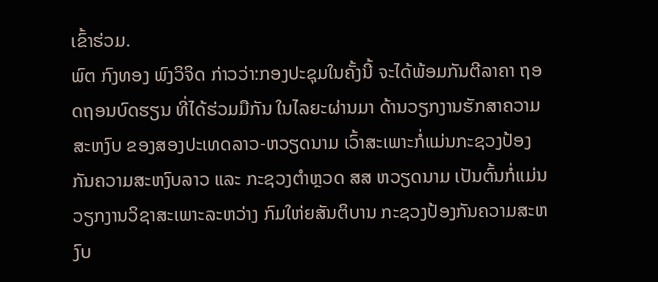ເຂົ້າຮ່ວມ.
ພົຕ ກົງທອງ ພົງວິຈິດ ກ່າວວ່າ:ກອງປະຊຸມໃນຄັ້ງນີ້ ຈະໄດ້ພ້ອມກັນຕີລາຄາ ຖອດຖອນບົດຮຽນ ທີ່ໄດ້ຮ່ວມມືກັນ ໃນໄລຍະຜ່ານມາ ດ້ານວຽກງານຮັກສາຄວາມສະຫງົບ ຂອງສອງປະເທດລາວ-ຫວຽດນາມ ເວົ້າສະເພາະກໍ່ແມ່ນກະຊວງປ້ອງກັນຄວາມສະຫງົບລາວ ແລະ ກະຊວງຕຳຫຼວດ ສສ ຫວຽດນາມ ເປັນຕົ້ນກໍ່ແມ່ນວຽກງານວິຊາສະເພາະລະຫວ່າງ ກົມໃຫ່ຍສັນຕິບານ ກະຊວງປ້ອງກັນຄວາມສະຫງົບ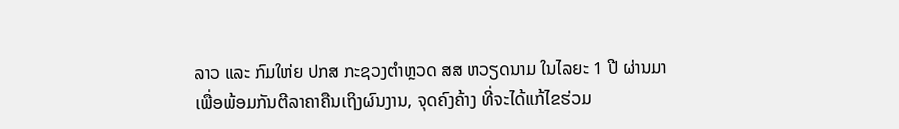ລາວ ແລະ ກົມໃຫ່ຍ ປກສ ກະຊວງຕຳຫຼວດ ສສ ຫວຽດນາມ ໃນໄລຍະ 1 ປີ ຜ່ານມາ ເພື່ອພ້ອມກັນຕີລາຄາຄືນເຖິງຜົນງານ, ຈຸດຄົງຄ້າງ ທີ່ຈະໄດ້ແກ້ໄຂຮ່ວມ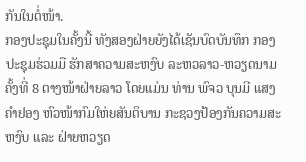ກັນໃນຕໍ່ໜ້າ.
ກອງປະຊຸມໃນຄັ້ງນີ້ ທັງສອງຝ່າຍຍັງໄດ້ເຊັນບົດບັນທຶກ ກອງປະຊຸມຮ່ວມມື ຮັກສາຄວາມສະຫງົບ ລະຫວລາວ-ຫວຽດນາມ ຄັ້ງທີ່ 8 ຕາງໜ້າຝ່າຍລາວ ໂດຍແມ່ນ ທ່ານ ພົຈວ ບຸນມີ ແສງຄຳຢອງ ຫົວໜ້າກົມໃຫ່ຍສັນຕິບານ ກະຊວງປ້ອງກັນຄວາມສະຫງົບ ແລະ ຝ່າຍຫວຽດ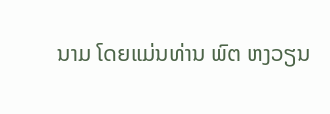ນາມ ໂດຍແມ່ນທ່ານ ພົຕ ຫງວຽນ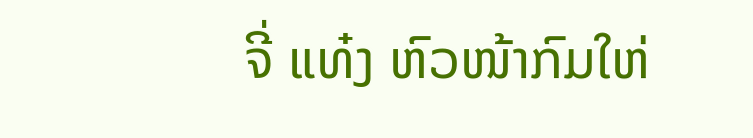ຈີ່ ແທ໋ງ ຫົວໜ້າກົມໃຫ່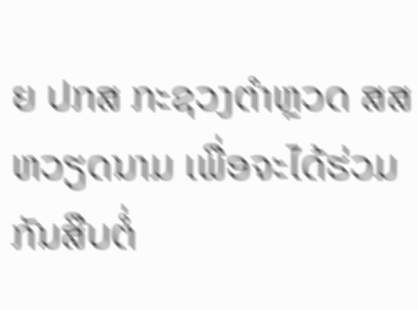ຍ ປກສ ກະຊວງຕຳຫຼວດ ສສ ຫວຽດນາມ ເພື່ອຈະໄດ້ຮ່ວມກັນສືບຕໍ່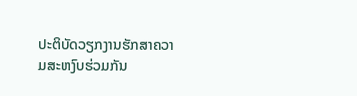ປະຕິບັດວຽກງານຮັກສາຄວາມສະຫງົບຮ່ວມກັນ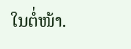ໃນຕໍ່ໜ້າ.